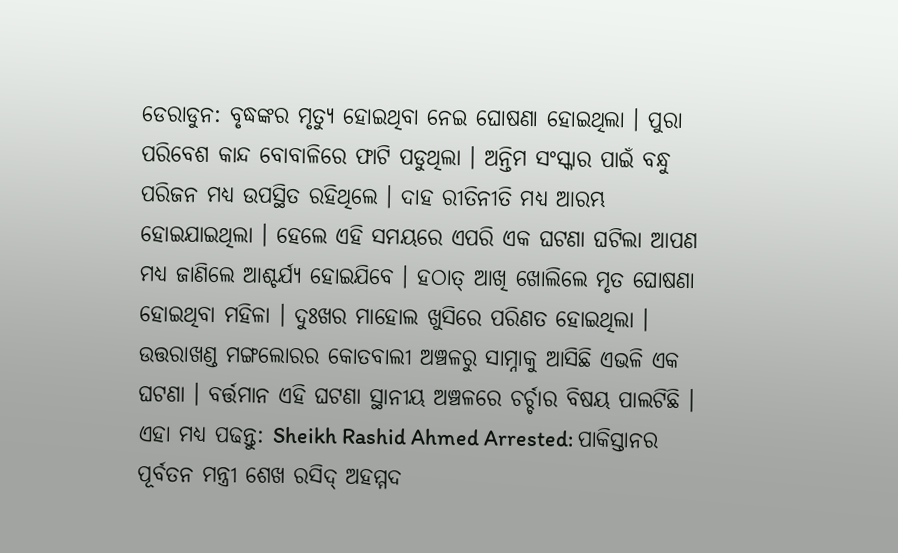ଡେରାଡୁନ: ବୃଦ୍ଧଙ୍କର ମୃତ୍ୟୁ ହୋଇଥିବା ନେଇ ଘୋଷଣା ହୋଇଥିଲା । ପୁରା ପରିବେଶ କାନ୍ଦ ବୋବାଳିରେ ଫାଟି ପଡୁଥିଲା । ଅନ୍ତିମ ସଂସ୍କାର ପାଇଁ ବନ୍ଧୁ ପରିଜନ ମଧ୍ୟ ଉପସ୍ଥିତ ରହିଥିଲେ । ଦାହ ରୀତିନୀତି ମଧ୍ୟ ଆରମ୍ଭ ହୋଇଯାଇଥିଲା । ହେଲେ ଏହି ସମୟରେ ଏପରି ଏକ ଘଟଣା ଘଟିଲା ଆପଣ ମଧ୍ୟ ଜାଣିଲେ ଆଶ୍ଚର୍ଯ୍ୟ ହୋଇଯିବେ । ହଠାତ୍ ଆଖି ଖୋଲିଲେ ମୃତ ଘୋଷଣା ହୋଇଥିବା ମହିଳା । ଦୁଃଖର ମାହୋଲ ଖୁସିରେ ପରିଣତ ହୋଇଥିଲା । ଉତ୍ତରାଖଣ୍ଡ ମଙ୍ଗଲୋରର କୋତବାଲୀ ଅଞ୍ଚଳରୁ ସାମ୍ନାକୁ ଆସିଛି ଏଭଳି ଏକ ଘଟଣା । ବର୍ତ୍ତମାନ ଏହି ଘଟଣା ସ୍ଥାନୀୟ ଅଞ୍ଚଳରେ ଚର୍ଚ୍ଚାର ବିଷୟ ପାଲଟିଛି ।
ଏହା ମଧ୍ୟ ପଢନ୍ତୁ: Sheikh Rashid Ahmed Arrested: ପାକିସ୍ତାନର ପୂର୍ବତନ ମନ୍ତ୍ରୀ ଶେଖ ରସିଦ୍ ଅହମ୍ମଦ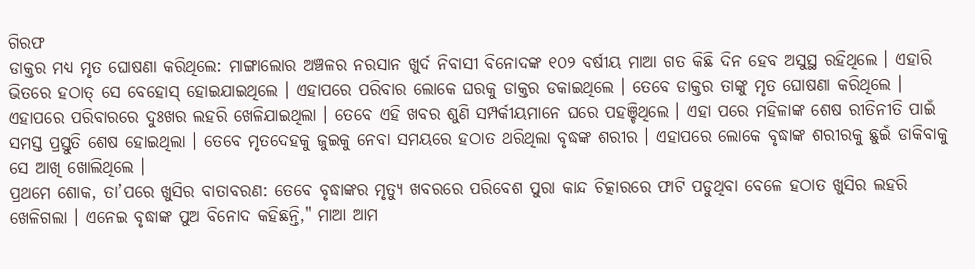ଗିରଫ
ଡାକ୍ତର ମଧ୍ୟ ମୃତ ଘୋଷଣା କରିଥିଲେ: ମାଙ୍ଗାଲୋର ଅଞ୍ଚଳର ନରସାନ ଖୁର୍ଦ ନିବାସୀ ବିନୋଦଙ୍କ ୧୦୨ ବର୍ଷୀୟ ମାଆ ଗତ କିଛି ଦିନ ହେବ ଅସୁସ୍ଥ ରହିଥିଲେ । ଏହାରି ଭିତରେ ହଠାତ୍ ସେ ବେହୋସ୍ ହୋଇଯାଇଥିଲେ । ଏହାପରେ ପରିବାର ଲୋକେ ଘରକୁ ଡାକ୍ତର ଡକାଇଥିଲେ । ତେବେ ଡାକ୍ତର ତାଙ୍କୁ ମୃତ ଘୋଷଣା କରିଥିଲେ । ଏହାପରେ ପରିବାରରେ ଦୁଃଖର ଲହରି ଖେଳିଯାଇଥିଲା । ତେବେ ଏହି ଖବର ଶୁଣି ସମ୍ପର୍କୀୟମାନେ ଘରେ ପହଞ୍ଚିଥିଲେ । ଏହା ପରେ ମହିଳାଙ୍କ ଶେଷ ରୀତିନୀତି ପାଇଁ ସମସ୍ତ ପ୍ରସ୍ତୁତି ଶେଷ ହୋଇଥିଲା । ତେବେ ମୃତଦେହକୁ ଜୁଇକୁ ନେବା ସମୟରେ ହଠାତ ଥରିଥିଲା ବୃଦ୍ଧଙ୍କ ଶରୀର । ଏହାପରେ ଲୋକେ ବୃଦ୍ଧାଙ୍କ ଶରୀରକୁ ଛୁଇଁ ଡାକିବାକୁ ସେ ଆଖି ଖୋଲିଥିଲେ ।
ପ୍ରଥମେ ଶୋକ, ତା’ପରେ ଖୁସିର ବାତାବରଣ: ତେବେ ବୃଦ୍ଧାଙ୍କର ମୃତ୍ୟୁ ଖବରରେ ପରିବେଶ ପୁରା କାନ୍ଦ ଚିତ୍କାରରେ ଫାଟି ପଡୁଥିବା ବେଳେ ହଠାତ ଖୁସିର ଲହରି ଖେଳିଗଲା । ଏନେଇ ବୃଦ୍ଧାଙ୍କ ପୁଅ ବିନୋଦ କହିଛନ୍ତି," ମାଆ ଆମ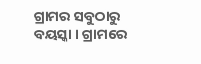ଗ୍ରାମର ସବୁଠାରୁ ବୟସ୍କା । ଗ୍ରାମରେ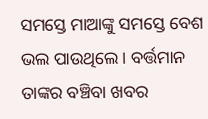ସମସ୍ତେ ମାଆଙ୍କୁ ସମସ୍ତେ ବେଶ ଭଲ ପାଉଥିଲେ । ବର୍ତ୍ତମାନ ତାଙ୍କର ବଞ୍ଚିବା ଖବର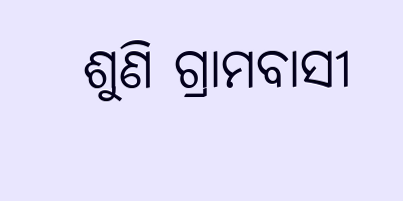ଶୁଣି ଗ୍ରାମବାସୀ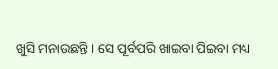ଖୁସି ମନାଉଛନ୍ତି । ସେ ପୂର୍ବପରି ଖାଇବା ପିଇବା ମଧ୍ୟ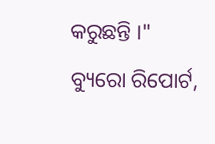କରୁଛନ୍ତି ।"
ବ୍ୟୁରୋ ରିପୋର୍ଟ,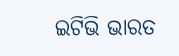ଇଟିଭି ଭାରତ